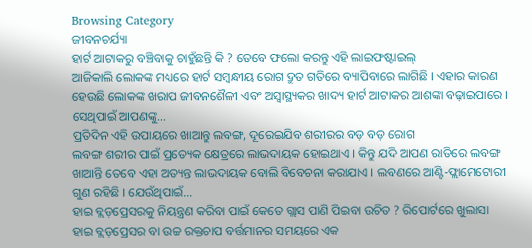Browsing Category
ଜୀବନଚର୍ଯ୍ୟା
ହାର୍ଟ ଆଟାକରୁ ବଞ୍ଚିବାକୁ ଚାହୁଁଛନ୍ତି କି ? ତେବେ ଫଲୋ କରନ୍ତୁ ଏହି ଲାଇଫଷ୍ଟାଇଲ୍
ଆଜିକାଲି ଲୋକଙ୍କ ମଧ୍ୟରେ ହାର୍ଟ ସମ୍ବନ୍ଧୀୟ ରୋଗ ଦ୍ରୁତ ଗତିରେ ବ୍ୟାପିବାରେ ଲାଗିଛି । ଏହାର କାରଣ ହେଉଛି ଲୋକଙ୍କ ଖରାପ ଜୀବନଶୈଳୀ ଏବଂ ଅସ୍ୱାସ୍ଥ୍ୟକର ଖାଦ୍ୟ ହାର୍ଟ ଆଟାକର ଆଶଙ୍କା ବଢ଼ାଇପାରେ । ସେଥିପାଇଁ ଆପଣଙ୍କୁ…
ପ୍ରତିଦିନ ଏହି ଉପାୟରେ ଖାଆନ୍ତୁ ଲବଙ୍ଗ, ଦୂରେଇଯିବ ଶରୀରର ବଡ଼ ବଡ଼ ରୋଗ
ଲବଙ୍ଗ ଶରୀର ପାଇଁ ପ୍ରତ୍ୟେକ କ୍ଷେତ୍ରରେ ଲାଭଦାୟକ ହୋଇଥାଏ । କିନ୍ତୁ ଯଦି ଆପଣ ରାତିରେ ଲବଙ୍ଗ ଖାଆନ୍ତି ତେବେ ଏହା ଅତ୍ୟନ୍ତ ଲାଭଦାୟକ ବୋଲି ବିବେଚନା କରାଯାଏ । ଲବଣରେ ଆଣ୍ଟି-ଫ୍ଲାମେଟୋରୀ ଗୁଣ ରହିଛି । ଯେଉଁଥିପାଇଁ…
ହାଇ ବ୍ଲଡ଼ପ୍ରେସରକୁ ନିୟନ୍ତ୍ରଣ କରିବା ପାଇଁ କେତେ ଗ୍ଲାସ ପାଣି ପିଇବା ଉଚିତ ? ରିପୋର୍ଟରେ ଖୁଲାସା
ହାଇ ବ୍ଲଡ଼ପ୍ରେସର ବା ଉଚ୍ଚ ରକ୍ତଚାପ ବର୍ତ୍ତମାନର ସମୟରେ ଏକ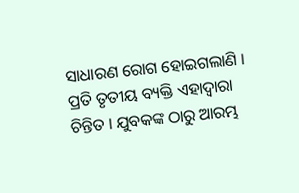ସାଧାରଣ ରୋଗ ହୋଇଗଲାଣି । ପ୍ରତି ତୃତୀୟ ବ୍ୟକ୍ତି ଏହାଦ୍ୱାରା ଚିନ୍ତିତ । ଯୁବକଙ୍କ ଠାରୁ ଆରମ୍ଭ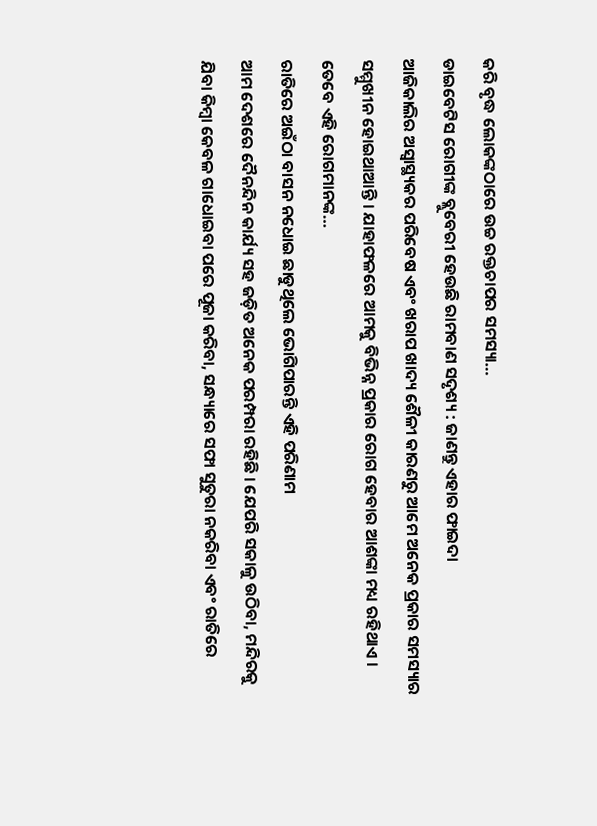କରି ବୃଦ୍ଧ ଲୋକଙ୍କଠାରେ ଉଚ୍ଚ ରକ୍ତଚାପର ସମସ୍ୟା…
ଡାଇବେଟିସ ରୋଗୀଙ୍କ ବ୍ଲୁବେରୀ ହେଉଛି ରାମବାଣ ସଦୃଶ୍ୟ : ଜାଣନ୍ତୁ ଏହାର ଫାଇଦା
ଆଜିକାଲିର ଅସ୍ୱାସ୍ଥ୍ୟକର ପରିବେଷ ଏବଂ ଖରାପ ଖାଦ୍ୟ ଶୈଳୀ କାରଣରୁ ଆମେ ଅନେକ ପ୍ରକାର ସମସ୍ୟାର ସମ୍ମୁଖୀନ ହୋଇଥାଆନ୍ତି । ଯାହାଫଳରେ ଆମକୁ ବିଭିନ୍ନ ପ୍ରକାର ରୋଗ ହେବାର ଆଶଙ୍କା ମଧ୍ୟ ରହିଥାଏ । ତେବେ ଏହି ରୋଗମାନଙ୍କ…
ରାତିରେ ଅଇଁଠା ବାସନ ନଧୋଇ ଛାଡୁଥିଲେ ଭୋଗିପାରନ୍ତି ଏହି ପରିଣାମ
ଆମ ଦେଶରେ ଦୈନନ୍ଦିନ କାର୍ଯ୍ୟ ସହ ଜଡ଼ିତ ଅନେକ ପରମ୍ପରା ରହିଛି । ଯେପରି ସକାଳୁ ଉଠିବା, ମନ୍ଦିରକୁ ଯିବା କିମ୍ବା କେବଳ ଗାଧୋଇବା ପରେ ପୂଜା କରିବା, ସନ୍ଧ୍ୟାରେ ସଫା ସୁତୁରା ନକରିବା ଏବଂ ରାତିରେ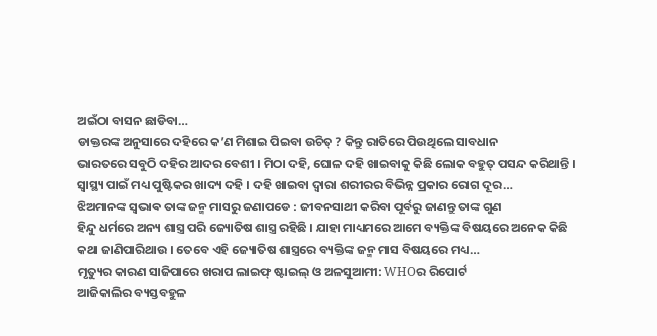ଅଇଁଠା ବାସନ ଛାଡିବା…
ଡାକ୍ତରଙ୍କ ଅନୁସାରେ ଦହିରେ କ’ଣ ମିଶାଇ ପିଇବା ଉଚିତ୍ ? କିନ୍ତୁ ରାତିରେ ପିଉଥିଲେ ସାବଧାନ
ଭାରତରେ ସବୁଠି ଦହିର ଆଦର ବେଶୀ । ମିଠା ଦହି, ଘୋଳ ଦହି ଖାଇବାକୁ କିଛି ଲୋକ ବହୁତ୍ ପସନ୍ଦ କରିଥାନ୍ତି । ସ୍ୱାସ୍ଥ୍ୟ ପାଇଁ ମଧ୍ୟ ପୁଷ୍ଟିକର ଖାଦ୍ୟ ଦହି । ଦହି ଖାଇବା ଦ୍ୱାରା ଶରୀରର ବିଭିନ୍ନ ପ୍ରକାର ରୋଗ ଦୂର…
ଝିଅମାନଙ୍କ ସ୍ଵଭାଵ ତାଙ୍କ ଜନ୍ମ ମାସରୁ ଜଣାପଡେ : ଜୀବନସାଥୀ କରିବା ପୂର୍ବରୁ ଜାଣନ୍ତୁ ତାଙ୍କ ଗୁଣ
ହିନ୍ଦୁ ଧର୍ମରେ ଅନ୍ୟ ଶାସ୍ତ୍ର ପରି ଜ୍ୟୋତିଷ ଶାସ୍ତ୍ର ରହିଛି । ଯାହା ମାଧ୍ୟମରେ ଆମେ ବ୍ୟକ୍ତିଙ୍କ ବିଷୟରେ ଅନେକ କିଛି କଥା ଜାଣିପାରିଥାଉ । ତେବେ ଏହି ଜ୍ୟୋତିଷ ଶାସ୍ତ୍ରରେ ବ୍ୟକ୍ତିଙ୍କ ଜନ୍ମ ମାସ ବିଷୟରେ ମଧ୍ୟ…
ମୃତ୍ୟୁର କାରଣ ସାଜିପାରେ ଖରାପ ଲାଇଫ୍ ଷ୍ଟାଇଲ୍ ଓ ଅଳସୁଆମୀ: WHOର ରିପୋର୍ଟ
ଆଜିକାଲିର ବ୍ୟସ୍ତବହୁଳ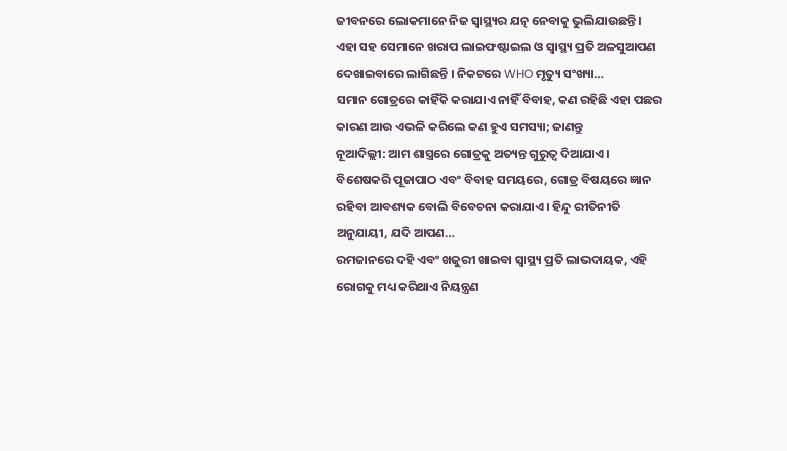ଜୀବନରେ ଲୋକମାନେ ନିଜ ସ୍ୱାସ୍ଥ୍ୟର ଯତ୍ନ ନେବାକୁ ଭୁଲିଯାଉଛନ୍ତି । ଏହା ସହ ସେମାନେ ଖରାପ ଲାଇଫଷ୍ଟାଇଲ ଓ ସ୍ୱାସ୍ଥ୍ୟ ପ୍ରତି ଅଳସୁଆପଣ ଦେଖାଇବାରେ ଲାଗିଛନ୍ତି । ନିକଟରେ WHO ମୃତ୍ୟୁ ସଂଖ୍ୟା…
ସମାନ ଗୋତ୍ରରେ କାହିଁକି କରାଯାଏ ନାହିଁ ବିବାହ, କଣ ରହିଛି ଏହା ପଛର କାରଣ ଆଉ ଏଭଳି କରିଲେ କଣ ହୁଏ ସମସ୍ୟା; ଜାଣନ୍ତୁ
ନୂଆଦିଲ୍ଲୀ: ଆମ ଶାସ୍ତ୍ରରେ ଗୋତ୍ରକୁ ଅତ୍ୟନ୍ତ ଗୁରୁତ୍ୱ ଦିଆଯାଏ। ବିଶେଷକରି ପୂଜାପାଠ ଏବଂ ବିବାହ ସମୟରେ, ଗୋତ୍ର ବିଷୟରେ ଜ୍ଞାନ ରହିବା ଆବଶ୍ୟକ ବୋଲି ବିବେଚନା କରାଯାଏ। ହିନ୍ଦୁ ରୀତିନୀତି ଅନୁଯାୟୀ, ଯଦି ଆପଣ…
ରମଜାନରେ ଦହି ଏବଂ ଖଜୁରୀ ଖାଇବା ସ୍ୱାସ୍ଥ୍ୟ ପ୍ରତି ଲାଭଦାୟକ, ଏହି ରୋଗକୁ ମଧ୍ୟ କରିଥାଏ ନିୟନ୍ତ୍ରଣ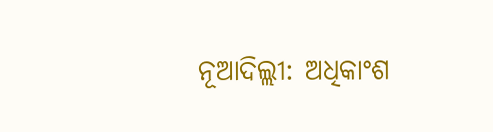ନୂଆଦିଲ୍ଲୀ: ଅଧିକାଂଶ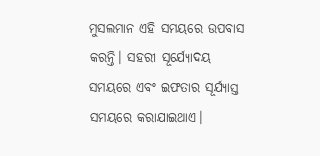ମୁସଲମାନ ଏହି ସମୟରେ ଉପବାସ କରନ୍ତି। ସହରୀ ସୂର୍ଯ୍ୟୋଦୟ ସମୟରେ ଏବଂ ଇଫତାର ସୂର୍ଯ୍ୟାସ୍ତ ସମୟରେ କରାଯାଇଥାଏ।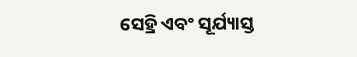ସେହ୍ରି ଏବଂ ସୂର୍ଯ୍ୟାସ୍ତ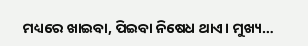ମଧ୍ୟରେ ଖାଇବା, ପିଇବା ନିଷେଧ ଥାଏ। ମୁଖ୍ୟ…